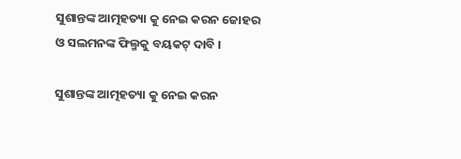ସୁଶାନ୍ତଙ୍କ ଆତ୍ମହତ୍ୟା କୁ ନେଇ କରନ ଜୋହର ଓ ସଲମନଙ୍କ ଫିଲ୍ମକୁ ବୟକଟ୍ ଦାବି ।

ସୁଶାନ୍ତଙ୍କ ଆତ୍ମହତ୍ୟା କୁ ନେଇ କରନ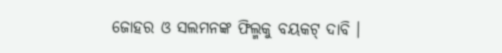ଜୋହର ଓ ସଲମନଙ୍କ ଫିଲ୍ମକୁ ବୟକଟ୍ ଦାବି ।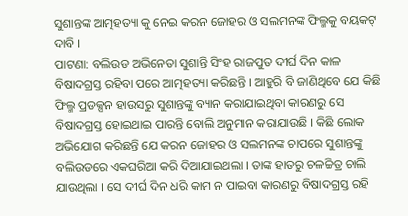ସୁଶାନ୍ତଙ୍କ ଆତ୍ମହତ୍ୟା କୁ ନେଇ କରନ ଜୋହର ଓ ସଲମନଙ୍କ ଫିଲ୍ମକୁ ବୟକଟ୍ ଦାବି ।
ପାଟଣା: ବଲିଉଡ ଅଭିନେତା ସୁଶାନ୍ତି ସିଂହ ରାଜପୁତ ଦୀର୍ଘ ଦିନ କାଳ ବିଷାଦଗ୍ରସ୍ତ ରହିବା ପରେ ଆତ୍ମହତ୍ୟା କରିଛନ୍ତି । ଆହୁରି ବି ଜାଣିଥିବେ ଯେ କିଛି ଫିଲ୍ମ ପ୍ରଡକ୍ସନ ହାଉସରୁ ସୁଶାନ୍ତଙ୍କୁ ବ୍ୟାନ କରାଯାଇଥିବା କାରଣରୁ ସେ ବିଷାଦଗ୍ରସ୍ତ ହୋଇଥାଇ ପାରନ୍ତି ବୋଲି ଅନୁମାନ କରାଯାଉଛି । କିଛି ଲୋକ ଅଭିଯୋଗ କରିଛନ୍ତି ଯେ କରନ ଜୋହର ଓ ସଲମନଙ୍କ ଚାପରେ ସୁଶାନ୍ତଙ୍କୁ ବଲିଉଡରେ ଏକଘରିଆ କରି ଦିଆଯାଇଥଲା । ତାଙ୍କ ହାତରୁ ଚଳଚ୍ଚିତ୍ର ଚାଲି ଯାଉଥିଲା । ସେ ଦୀର୍ଘ ଦିନ ଧରି କାମ ନ ପାଇବା କାରଣରୁ ବିଷାଦଗ୍ରସ୍ତ ରହି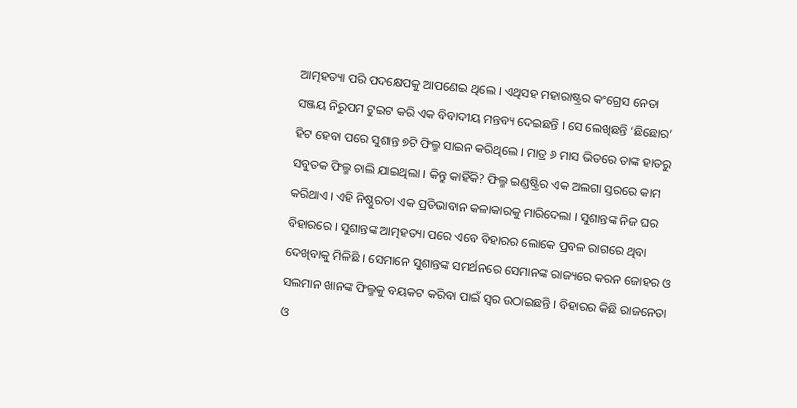ଆତ୍ମହତ୍ୟା ପରି ପଦକ୍ଷେପକୁ ଆପଣେଇ ଥିଲେ । ଏଥିସହ ମହାରାଷ୍ଟ୍ରର କଂଗ୍ରେସ ନେତା ସଞ୍ଜୟ ନିରୁପମ ଟୁଇଟ କରି ଏକ ବିବାଦୀୟ ମନ୍ତବ୍ୟ ଦେଇଛନ୍ତି । ସେ ଲେଖିଛନ୍ତି ‘ଛିଛୋର’ ହିଟ ହେବା ପରେ ସୁଶାନ୍ତ ୭ଟି ଫିଲ୍ମ ସାଇନ କରିଥିଲେ । ମାତ୍ର ୬ ମାସ ଭିତରେ ତାଙ୍କ ହାତରୁ ସବୁତକ ଫିଲ୍ମ ଚାଲି ଯାଇଥିଲା । କିନ୍ତୁ କାହିଁକି? ଫିଲ୍ମ ଇଣ୍ଡଷ୍ଟ୍ରିର ଏକ ଅଲଗା ସ୍ତରରେ କାମ କରିଥାଏ । ଏହି ନିଷ୍ଠୁରତା ଏକ ପ୍ରତିଭାବାନ କଳାକାରକୁ ମାରିଦେଲା । ସୁଶାନ୍ତଙ୍କ ନିଜ ଘର ବିହାରରେ । ସୁଶାନ୍ତଙ୍କ ଆତ୍ମହତ୍ୟା ପରେ ଏବେ ବିହାରର ଲୋକେ ପ୍ରବଳ ରାଗରେ ଥିବା ଦେଖିବାକୁ ମିଳିଛି । ସେମାନେ ସୁଶାନ୍ତଙ୍କ ସମର୍ଥନରେ ସେମାନଙ୍କ ରାଜ୍ୟରେ କରନ ଜୋହର ଓ ସଲମାନ ଖାନଙ୍କ ଫିଲ୍ମକୁ ବୟକଟ କରିବା ପାଇଁ ସ୍ୱର ଉଠାଇଛନ୍ତି । ବିହାରର କିଛି ରାଜନେତା ଓ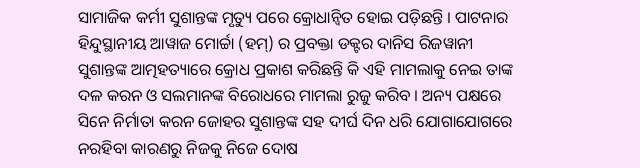ସାମାଜିକ କର୍ମୀ ସୁଶାନ୍ତଙ୍କ ମୃତ୍ୟୁ ପରେ କ୍ରୋଧାନ୍ୱିତ ହୋଇ ପଡ଼ିଛନ୍ତି । ପାଟନାର ହିନ୍ଦୁସ୍ଥାନୀୟ ଆୱାଜ ମୋର୍ଚ୍ଚା (ହମ୍‌) ର ପ୍ରବକ୍ତା ଡକ୍ଟର ଦାନିସ ରିଜୱାନୀ ସୁଶାନ୍ତଙ୍କ ଆତ୍ମହତ୍ୟାରେ କ୍ରୋଧ ପ୍ରକାଶ କରିଛନ୍ତି କି ଏହି ମାମଲାକୁ ନେଇ ତାଙ୍କ ଦଳ କରନ ଓ ସଲମାନଙ୍କ ବିରୋଧରେ ମାମଲା ରୁଜୁ କରିବ । ଅନ୍ୟ ପକ୍ଷରେ ସିନେ ନିର୍ମାତା କରନ ଜୋହର ସୁଶାନ୍ତଙ୍କ ସହ ଦୀର୍ଘ ଦିନ ଧରି ଯୋଗାଯୋଗରେ ନରହିବା କାରଣରୁ ନିଜକୁ ନିଜେ ଦୋଷ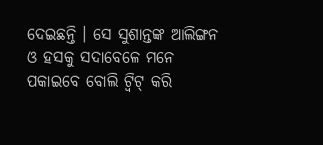ଦେଇଛନ୍ତି । ସେ ସୁଶାନ୍ତଙ୍କ ଆଲିଙ୍ଗନ ଓ ହସକୁ ସଦାବେଳେ ମନେ ପକାଇବେ ବୋଲି ଟ୍ୱିଟ୍ କରି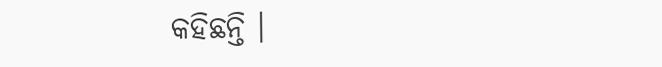କହିଛନ୍ତି ।